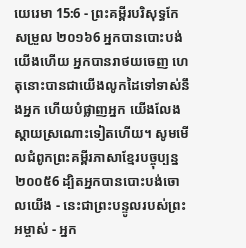យេរេមា 15:6 - ព្រះគម្ពីរបរិសុទ្ធកែសម្រួល ២០១៦6 អ្នកបានបោះបង់យើងហើយ អ្នកបានរាថយចេញ ហេតុនោះបានជាយើងលូកដៃទៅទាស់នឹងអ្នក ហើយបំផ្លាញអ្នក យើងលែងស្ដាយស្រណោះទៀតហើយ។ សូមមើលជំពូកព្រះគម្ពីរភាសាខ្មែរបច្ចុប្បន្ន ២០០៥6 ដ្បិតអ្នកបានបោះបង់ចោលយើង - នេះជាព្រះបន្ទូលរបស់ព្រះអម្ចាស់ - អ្នក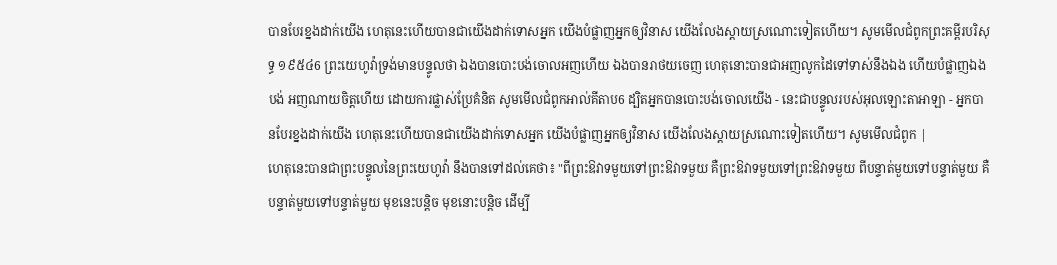បានបែរខ្នងដាក់យើង ហេតុនេះហើយបានជាយើងដាក់ទោសអ្នក យើងបំផ្លាញអ្នកឲ្យវិនាស យើងលែងស្ដាយស្រណោះទៀតហើយ។ សូមមើលជំពូកព្រះគម្ពីរបរិសុទ្ធ ១៩៥៤6 ព្រះយេហូវ៉ាទ្រង់មានបន្ទូលថា ឯងបានបោះបង់ចោលអញហើយ ឯងបានរាថយចេញ ហេតុនោះបានជាអញលូកដៃទៅទាស់នឹងឯង ហើយបំផ្លាញឯងបង់ អញណាយចិត្តហើយ ដោយការផ្លាស់ប្រែគំនិត សូមមើលជំពូកអាល់គីតាប6 ដ្បិតអ្នកបានបោះបង់ចោលយើង - នេះជាបន្ទូលរបស់អុលឡោះតាអាឡា - អ្នកបានបែរខ្នងដាក់យើង ហេតុនេះហើយបានជាយើងដាក់ទោសអ្នក យើងបំផ្លាញអ្នកឲ្យវិនាស យើងលែងស្ដាយស្រណោះទៀតហើយ។ សូមមើលជំពូក |
ហេតុនេះបានជាព្រះបន្ទូលនៃព្រះយេហូវ៉ា នឹងបានទៅដល់គេថា៖ "ពីព្រះឱវាទមួយទៅព្រះឱវាទមួយ គឺព្រះឱវាទមួយទៅព្រះឱវាទមួយ ពីបន្ទាត់មួយទៅបន្ទាត់មួយ គឺបន្ទាត់មួយទៅបន្ទាត់មួយ មុខនេះបន្តិច មុខនោះបន្តិច ដើម្បី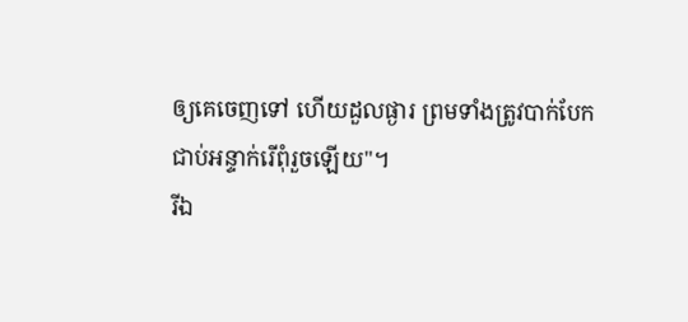ឲ្យគេចេញទៅ ហើយដួលផ្ងារ ព្រមទាំងត្រូវបាក់បែក ជាប់អន្ទាក់រើពុំរួចឡើយ"។
រីឯ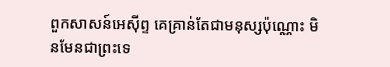ពួកសាសន៍អេស៊ីព្ទ គេគ្រាន់តែជាមនុស្សប៉ុណ្ណោះ មិនមែនជាព្រះទេ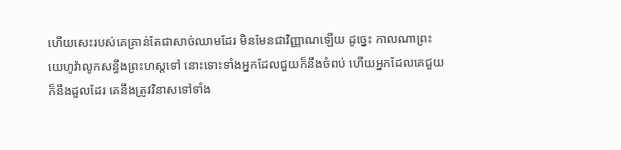ហើយសេះរបស់គេគ្រាន់តែជាសាច់ឈាមដែរ មិនមែនជាវិញ្ញាណឡើយ ដូច្នេះ កាលណាព្រះយេហូវ៉ាលូកសន្ធឹងព្រះហស្តទៅ នោះទោះទាំងអ្នកដែលជួយក៏នឹងចំពប់ ហើយអ្នកដែលគេជួយក៏នឹងដួលដែរ គេនឹងត្រូវវិនាសទៅទាំង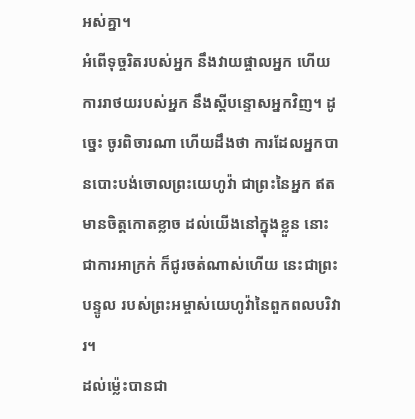អស់គ្នា។
អំពើទុច្ចរិតរបស់អ្នក នឹងវាយផ្ចាលអ្នក ហើយការរាថយរបស់អ្នក នឹងស្ដីបន្ទោសអ្នកវិញ។ ដូច្នេះ ចូរពិចារណា ហើយដឹងថា ការដែលអ្នកបានបោះបង់ចោលព្រះយេហូវ៉ា ជាព្រះនៃអ្នក ឥតមានចិត្តកោតខ្លាច ដល់យើងនៅក្នុងខ្លួន នោះជាការអាក្រក់ ក៏ជូរចត់ណាស់ហើយ នេះជាព្រះបន្ទូល របស់ព្រះអម្ចាស់យេហូវ៉ានៃពួកពលបរិវារ។
ដល់ម៉្លេះបានជា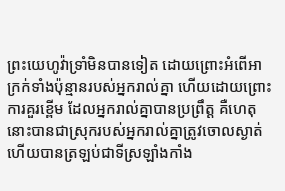ព្រះយេហូវ៉ាទ្រាំមិនបានទៀត ដោយព្រោះអំពើអាក្រក់ទាំងប៉ុន្មានរបស់អ្នករាល់គ្នា ហើយដោយព្រោះការគួរខ្ពើម ដែលអ្នករាល់គ្នាបានប្រព្រឹត្ត គឺហេតុនោះបានជាស្រុករបស់អ្នករាល់គ្នាត្រូវចោលស្ងាត់ ហើយបានត្រឡប់ជាទីស្រឡាំងកាំង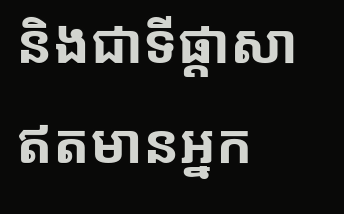និងជាទីផ្ដាសា ឥតមានអ្នក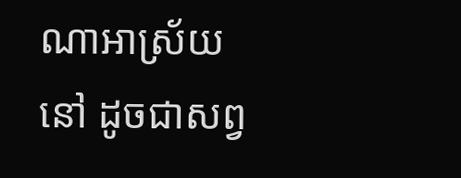ណាអាស្រ័យនៅ ដូចជាសព្វ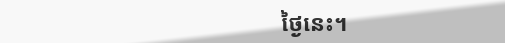ថ្ងៃនេះ។